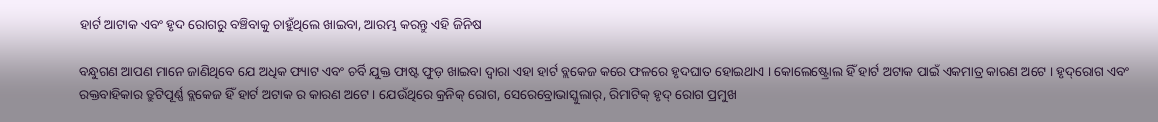ହାର୍ଟ ଆଟାକ ଏବଂ ହୃଦ ରୋଗରୁ ବଞ୍ଚିବାକୁ ଚାହୁଁଥିଲେ ଖାଇବା, ଆରମ୍ଭ କରନ୍ତୁ ଏହି ଜିନିଷ

ବନ୍ଧୁଗଣ ଆପଣ ମାନେ ଜାଣିଥିବେ ଯେ ଅଧିକ ଫ୍ୟାଟ ଏବଂ ଚର୍ବି ଯୁକ୍ତ ଫାଷ୍ଟ ଫୁଡ଼ ଖାଇବା ଦ୍ୱାରା ଏହା ହାର୍ଟ ବ୍ଲକେଜ କରେ ଫଳରେ ହୃଦଘାତ ହୋଇଥାଏ । କୋଲେଷ୍ଟ୍ରୋଲ ହିଁ ହାର୍ଟ ଅଟାକ ପାଇଁ ଏକମାତ୍ର କାରଣ ଅଟେ । ହୃଦ୍‌ରୋଗ ଏବଂ ରକ୍ତବାହିକାର ତ୍ରୁଟିପୂର୍ଣ୍ଣ ବ୍ଲକେଜ ହିଁ ହାର୍ଟ ଅଟାକ ର କାରଣ ଅଟେ । ଯେଉଁଥିରେ କ୍ରନିକ୍ ରୋଗ, ସେରେବ୍ରୋଭାସ୍କୁଲାର୍, ରିମାଟିକ୍ ହୃଦ୍ ରୋଗ ପ୍ରମୁଖ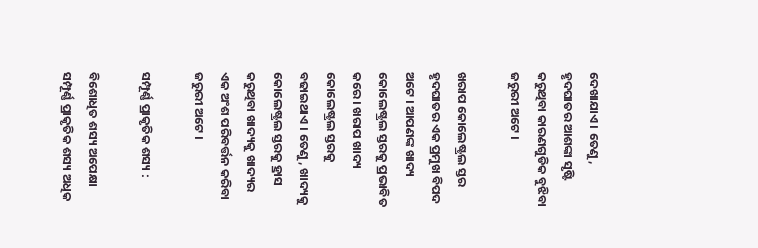ଦେଖାଯାଏ । ତେଣୁ, ହୃଦଘାତର ଆଶଙ୍କା ସୃଷ୍ଟି କରୁଥିବା କାରଣଗୁଡିକ ବୁଝିବା ଜରୁରୀ ଅଟେ ।

ଖରାପ କୋଲେଷ୍ଟ୍ରଲ ସ୍ତର ହୃଦଘାତର ଏକ ପ୍ରମୁଖ ବିପଦ ଅଟେ । ଆପଣଙ୍କ ଖାଦ୍ୟ କୋଲେଷ୍ଟ୍ରଲ ସ୍ତରକୁ ପ୍ରଭାବିତ କରେ । ଖରାପ ଖାଦ୍ୟ କୋଲେଷ୍ଟ୍ରଲ ସ୍ତରକୁ ବଢାଇଥାଏ । ତେଣୁ, ଖାଦ୍ୟକୁ କୋଲେଷ୍ଟ୍ରଲ ସ୍ତରକୁ ହ୍ରାସ କରୁଥିବା ଖାଦ୍ୟକୁ ଖାଦ୍ୟର ଏକ ଅଂଶ ପରିବର୍ତ୍ତନ କରିବା ଜରୁରୀ ଅଟେ ।

ସମ୍ପୂର୍ଣ୍ଣ ପ୍ରାକୃତିକ ଶସ୍ୟ :

ବିଶୋଧିତ ଶସ୍ୟ ଅପେକ୍ଷା ସମ୍ପୂର୍ଣ୍ଣ ପ୍ରାକୃତିକ ଶସ୍ୟ ଅଧିକ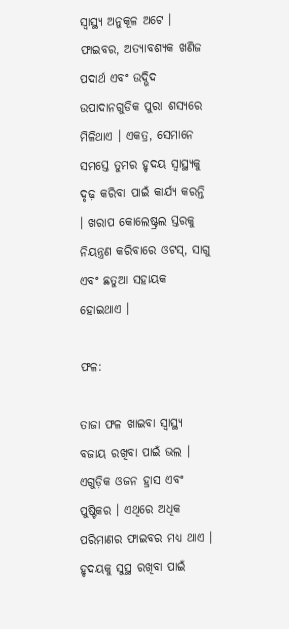ସ୍ୱାସ୍ଥ୍ୟ ଅନୁକୂଳ ଅଟେ । ଫାଇବର, ଅତ୍ୟାବଶ୍ୟକ ଖଣିଜ ପଦାର୍ଥ ଏବଂ ଉଦ୍ଭିଦ ଉପାଦାନଗୁଡିକ ପୁରା ଶସ୍ୟରେ ମିଳିଥାଏ । ଏକତ୍ର, ସେମାନେ ସମସ୍ତେ ତୁମର ହୃଦୟ ସ୍ୱାସ୍ଥ୍ୟକୁ ଦୃଢ଼ କରିବା ପାଇଁ କାର୍ଯ୍ୟ କରନ୍ତି । ଖରାପ କୋଲେଷ୍ଟ୍ରଲ ସ୍ତରକୁ ନିୟନ୍ତ୍ରଣ କରିବାରେ ଓଟସ୍, ସାଗୁ ଏବଂ ଛତୁଆ ସହାୟକ ହୋଇଥାଏ ।

ଫଳ:

ତାଜା ଫଳ ଖାଇବା ସ୍ୱାସ୍ଥ୍ୟ ବଜାୟ ରଖିବା ପାଇଁ ଭଲ । ଏଗୁଡ଼ିକ ଓଜନ ହ୍ରାସ ଏବଂ ପୁଷ୍ଟିକର । ଏଥିରେ ଅଧିକ ପରିମାଣର ଫାଇବର ମଧ୍ୟ ଥାଏ । ହୃଦୟକୁ ସୁସ୍ଥ ରଖିବା ପାଇଁ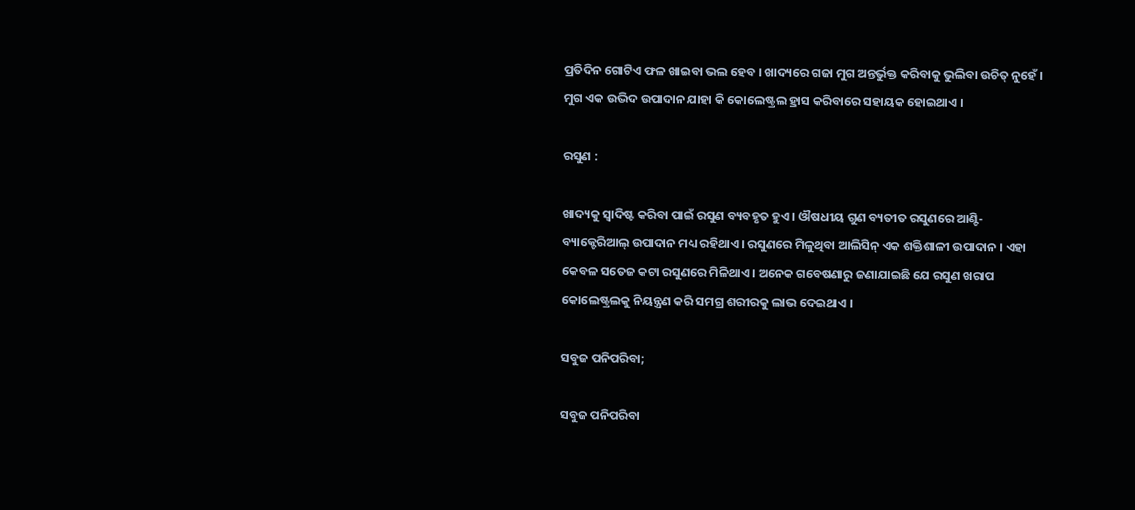ପ୍ରତିଦିନ ଗୋଟିଏ ଫଳ ଖାଇବା ଭଲ ହେବ । ଖାଦ୍ୟରେ ଗଜା ମୁଗ ଅନ୍ତର୍ଭୁକ୍ତ କରିବାକୁ ଭୁଲିବା ଉଚିତ୍ ନୁହେଁ । ମୁଗ ଏକ ଉଦ୍ଭିଦ ଉପାଦାନ ଯାହା କି କୋଲେଷ୍ଟ୍ରଲ ହ୍ରାସ କରିବାରେ ସହାୟକ ହୋଇଥାଏ ।

ରସୁଣ :

ଖାଦ୍ୟକୁ ସ୍ୱାଦିଷ୍ଟ କରିବା ପାଇଁ ରସୁଣ ବ୍ୟବହୃତ ହୁଏ । ଔଷଧୀୟ ଗୁଣ ବ୍ୟତୀତ ରସୁଣରେ ଆଣ୍ଟି-ବ୍ୟାକ୍ଟେରିଆଲ୍ ଉପାଦାନ ମଧ୍ୟ ରହିଥାଏ । ରସୁଣରେ ମିଳୁଥିବା ଆଲିସିନ୍ ଏକ ଶକ୍ତିଶାଳୀ ଉପାଦାନ । ଏହା କେବଳ ସତେଜ କଟା ରସୁଣରେ ମିଳିଥାଏ । ଅନେକ ଗବେଷଣାରୁ ଜଣାଯାଇଛି ଯେ ରସୁଣ ଖରାପ କୋଲେଷ୍ଟ୍ରଲକୁ ନିୟନ୍ତ୍ରଣ କରି ସମଗ୍ର ଶରୀରକୁ ଲାଭ ଦେଇଥାଏ ।

ସବୁଜ ପନିପରିବା;

ସବୁଜ ପନିପରିବା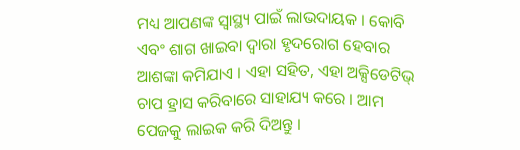ମଧ୍ୟ ଆପଣଙ୍କ ସ୍ୱାସ୍ଥ୍ୟ ପାଇଁ ଲାଭଦାୟକ । କୋବି ଏବଂ ଶାଗ ଖାଇବା ଦ୍ୱାରା ହୃଦରୋଗ ହେବାର ଆଶଙ୍କା କମିଯାଏ । ଏହା ସହିତ, ଏହା ଅକ୍ସିଡେଟିଭ୍ ଚାପ ହ୍ରାସ କରିବାରେ ସାହାଯ୍ୟ କରେ । ଆମ ପେଜକୁ ଲାଇକ କରି ଦିଅନ୍ତୁ ।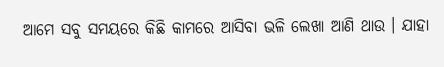ଆମେ ସବୁ ସମୟରେ କିଛି କାମରେ ଆସିବା ଭଳି ଲେଖା ଆଣି ଥାଉ । ଯାହା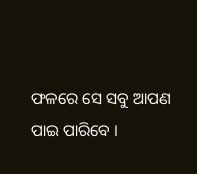ଫଳରେ ସେ ସବୁ ଆପଣ ପାଇ ପାରିବେ ।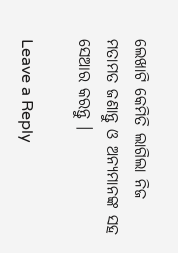ଲେଖାଟି କେମିତି ଲାଗିଲା ନିଜ ମତାମତ ଜଣାନ୍ତୁ ଓ ଅନ୍ୟମାନଙ୍କ ସହ ସେଆର କରନ୍ତୁ ।

Leave a Reply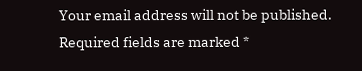Your email address will not be published. Required fields are marked *